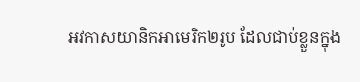អវកាសយានិកអាមេរិក២រូប ដែលជាប់ខ្លួនក្នុង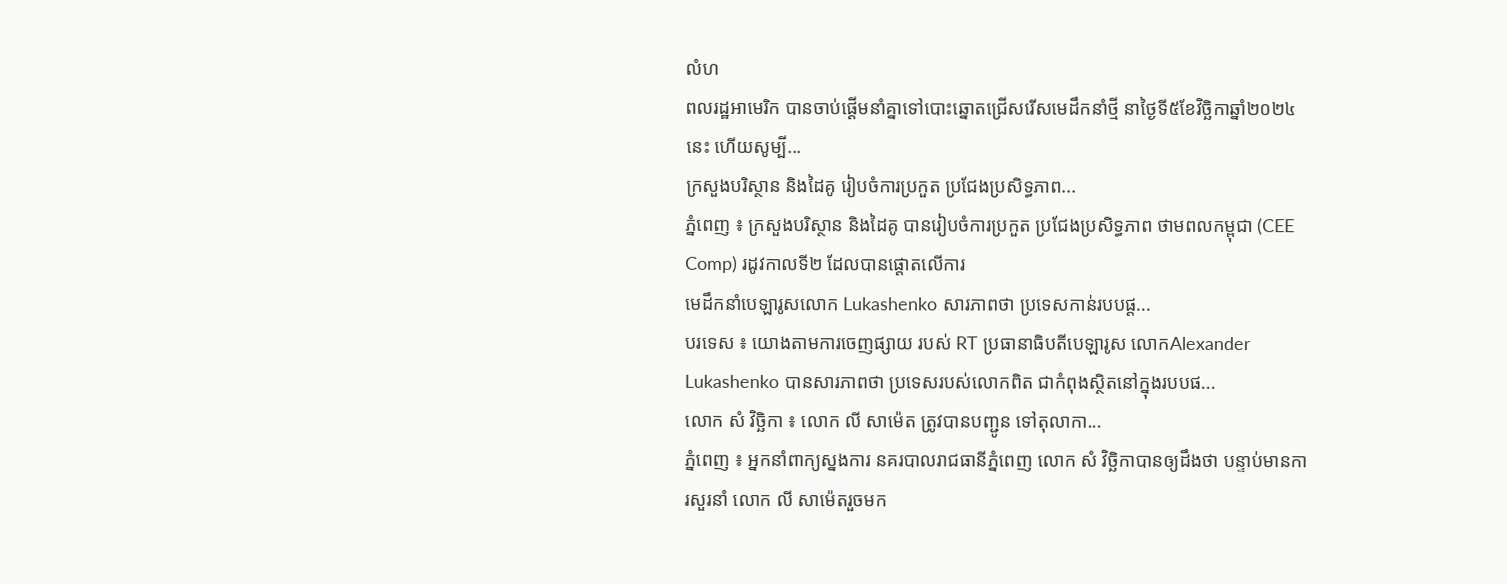លំហ
ពលរដ្ឋអាមេរិក បានចាប់ផ្ដើមនាំគ្នាទៅបោះឆ្នោតជ្រើសរើសមេដឹកនាំថ្មី នាថ្ងៃទី៥ខែវិច្ឆិកាឆ្នាំ២០២៤នេះ ហើយសូម្បី...
ក្រសួងបរិស្ថាន និងដៃគូ រៀបចំការប្រកួត ប្រជែងប្រសិទ្ធភាព...
ភ្នំពេញ ៖ ក្រសួងបរិស្ថាន និងដៃគូ បានរៀបចំការប្រកួត ប្រជែងប្រសិទ្ធភាព ថាមពលកម្ពុជា (CEE Comp) រដូវកាលទី២ ដែលបានផ្តោតលើការ
មេដឹកនាំបេឡារូសលោក Lukashenko សារភាពថា ប្រទេសកាន់របបផ្ត...
បរទេស ៖ យោងតាមការចេញផ្សាយ របស់ RT ប្រធានាធិបតីបេឡារូស លោកAlexander Lukashenko បានសារភាពថា ប្រទេសរបស់លោកពិត ជាកំពុងស្ថិតនៅក្នុងរបបផ...
លោក សំ វិច្ឆិកា ៖ លោក លី សាម៉េត ត្រូវបានបញ្ជូន ទៅតុលាកា...
ភ្នំពេញ ៖ អ្នកនាំពាក្យស្នងការ នគរបាលរាជធានីភ្នំពេញ លោក សំ វិច្ឆិកាបានឲ្យដឹងថា បន្ទាប់មានការសួរនាំ លោក លី សាម៉េតរួចមក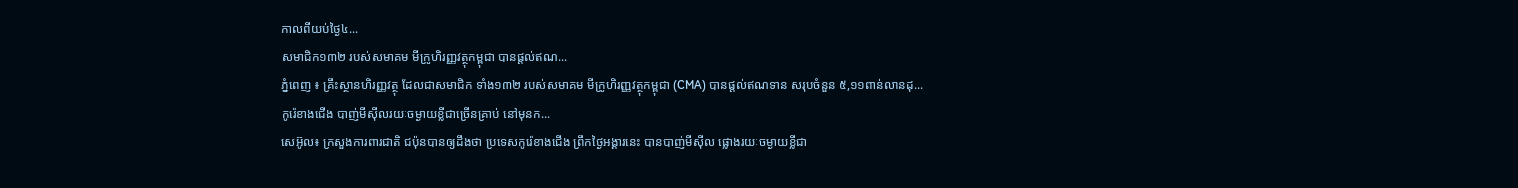កាលពីយប់ថ្ងៃ៤...
សមាជិក១៣២ របស់សមាគម មីក្រូហិរញ្ញវត្ថុកម្ពុជា បានផ្តល់ឥណ...
ភ្នំពេញ ៖ គ្រឹះស្ថានហិរញ្ញវត្ថុ ដែលជាសមាជិក ទាំង១៣២ របស់សមាគម មីក្រូហិរញ្ញវត្ថុកម្ពុជា (CMA) បានផ្តល់ឥណទាន សរុបចំនួន ៥,១១ពាន់លានដុ...
កូរ៉េខាងជើង បាញ់មីស៊ីលរយៈចម្ងាយខ្លីជាច្រើនគ្រាប់ នៅមុនក...
សេអ៊ូល៖ ក្រសួងការពារជាតិ ជប៉ុនបានឲ្យដឹងថា ប្រទេសកូរ៉េខាងជើង ព្រឹកថ្ងៃអង្គារនេះ បានបាញ់មីស៊ីល ផ្លោងរយៈចម្ងាយខ្លីជា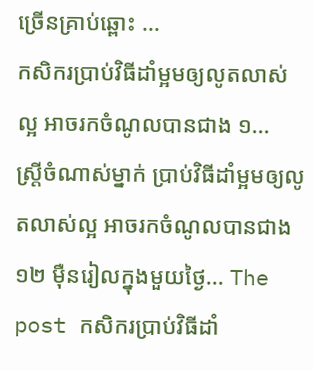ច្រើនគ្រាប់ឆ្ពោះ ...
កសិករប្រាប់វិធីដាំម្អមឲ្យលូតលាស់ល្អ អាចរកចំណូលបានជាង ១...
ស្ត្រីចំណាស់ម្នាក់ ប្រាប់វិធីដាំម្អមឲ្យលូតលាស់ល្អ អាចរកចំណូលបានជាង ១២ ម៉ឺនរៀលក្នុងមួយថ្ងៃ... The post កសិករប្រាប់វិធីដាំ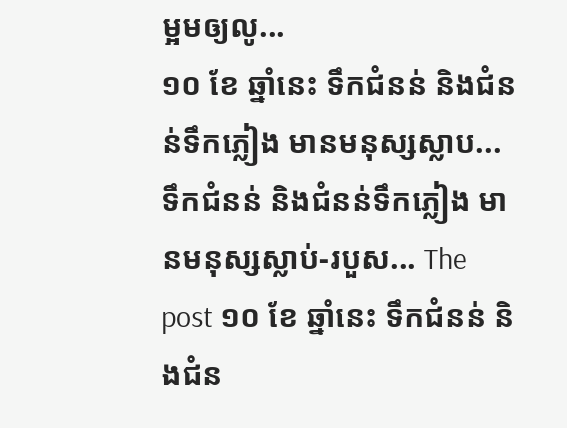ម្អមឲ្យលូ...
១០ ខែ ឆ្នាំនេះ ទឹកជំនន់ និងជំនន់ទឹកភ្លៀង មានមនុស្សស្លាប...
ទឹកជំនន់ និងជំនន់ទឹកភ្លៀង មានមនុស្សស្លាប់-របួស... The post ១០ ខែ ឆ្នាំនេះ ទឹកជំនន់ និងជំន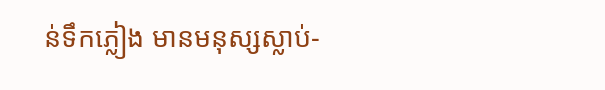ន់ទឹកភ្លៀង មានមនុស្សស្លាប់-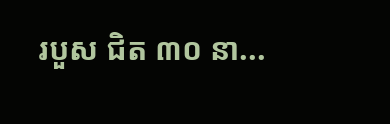របួស ជិត ៣០ នា...